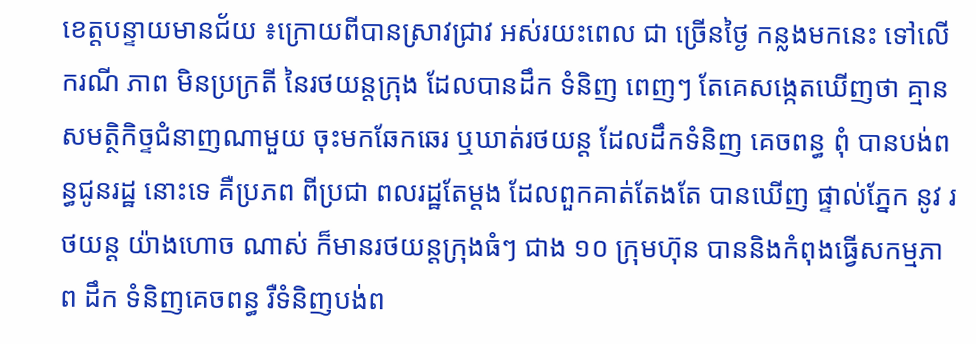ខេត្តបន្ទាយមានជ័យ ៖ក្រោយពីបានស្រាវជ្រាវ អស់រយះពេល ជា ច្រើនថ្ងៃ កន្លងមកនេះ ទៅលើករណី ភាព មិនប្រក្រតី នៃរថយន្តក្រុង ដែលបានដឹក ទំនិញ ពេញៗ តែគេសង្កេតឃើញថា គ្មាន សមត្ថិកិច្ទជំនាញណាមួយ ចុះមកឆែកឆេរ ឬឃាត់រថយន្ត ដែលដឹកទំនិញ គេចពន្ធ ពុំ បានបង់ពន្ធជូនរដ្ឋ នោះទេ គឺប្រភព ពីប្រជា ពលរដ្ឋតែម្ដង ដែលពួកគាត់តែងតែ បានឃើញ ផ្ទាល់ភ្នែក នូវ រថយន្ដ យ៉ាងហោច ណាស់ ក៏មានរថយន្តក្រុងធំៗ ជាង ១០ ក្រុមហ៊ុន បាននិងកំពុងធ្វើសកម្មភាព ដឹក ទំនិញគេចពន្ធ រឺទំនិញបង់ព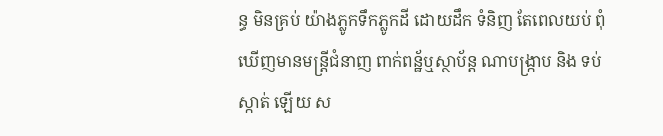ន្ធ មិនគ្រប់ យ៉ាងភ្លូកទឹកភ្លូកដី ដោយដឹក ទំនិញ តែពេលយប់ ពុំឃើញមានមន្ត្រីជំនាញ ពាក់ពន្ឋ័ឬស្ថាប័ន្ត ណាបង្ក្រាប និង ទប់ស្កាត់ ឡើយ ស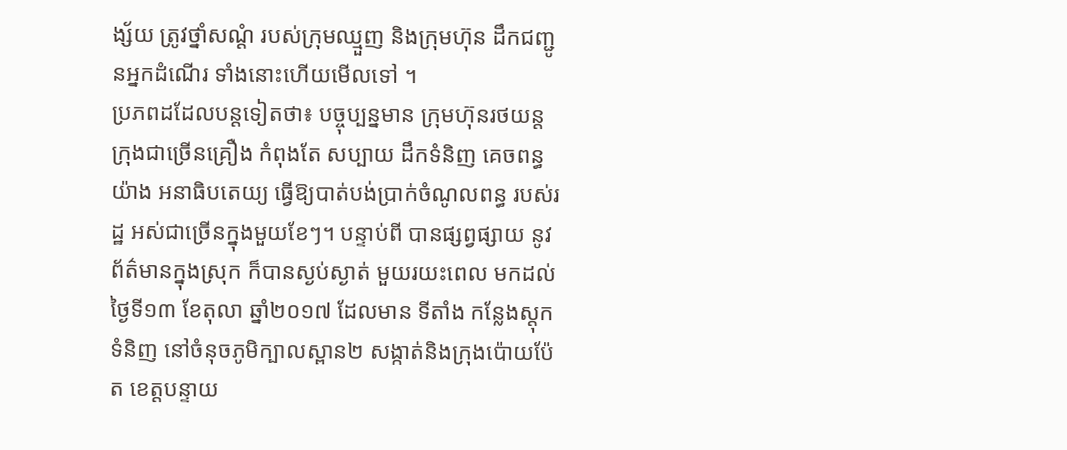ង្ស័យ ត្រូវថ្នាំសណ្តំ របស់ក្រុមឈ្មួញ និងក្រុមហ៊ុន ដឹកជញ្ជូនអ្នកដំណើរ ទាំងនោះហើយមើលទៅ ។
ប្រភពដដែលបន្តទៀតថា៖ បច្ចុប្បន្នមាន ក្រុមហ៊ុនរថយន្ត ក្រុងជាច្រើនគ្រឿង កំពុងតែ សប្បាយ ដឹកទំនិញ គេចពន្ធ យ៉ាង អនាធិបតេយ្យ ធ្វើឱ្យបាត់បង់ប្រាក់ចំណូលពន្ធ របស់រដ្ឋ អស់ជាច្រើនក្នុងមួយខែៗ។ បន្ទាប់ពី បានផ្សព្វផ្សាយ នូវ ព័ត៌មានក្នុងស្រុក ក៏បានស្ងប់ស្ងាត់ មួយរយះពេល មកដល់ ថ្ងៃទី១៣ ខែតុលា ឆ្នាំ២០១៧ ដែលមាន ទីតាំង កន្លែងស្តុកទំនិញ នៅចំនុចភូមិក្បាលស្ពាន២ សង្កាត់និងក្រុងប៉ោយប៉ែត ខេត្តបន្ទាយ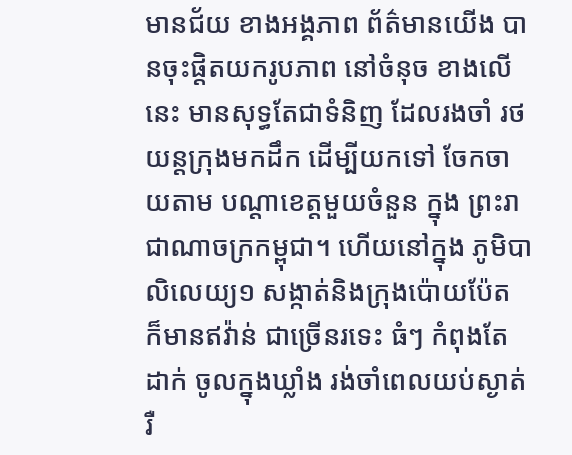មានជ័យ ខាងអង្គភាព ព័ត៌មានយើង បានចុះផ្តិតយករូបភាព នៅចំនុច ខាងលើនេះ មានសុទ្ធតែជាទំនិញ ដែលរងចាំ រថយន្តក្រុងមកដឹក ដើម្បីយកទៅ ចែកចាយតាម បណ្តាខេត្តមួយចំនួន ក្នុង ព្រះរាជាណាចក្រកម្ពុជា។ ហើយនៅក្នុង ភូមិបាលិលេយ្យ១ សង្កាត់និងក្រុងប៉ោយប៉ែត ក៏មានឥវ៉ាន់ ជាច្រើនរទេះ ធំៗ កំពុងតែដាក់ ចូលក្នុងឃ្លាំង រង់ចាំពេលយប់ស្ងាត់ រឺ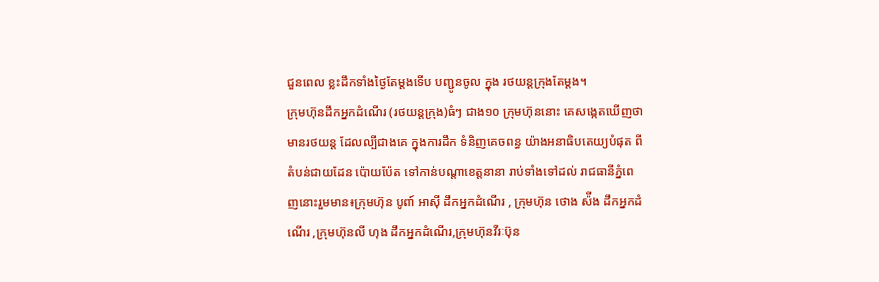ជួនពេល ខ្លះដឹកទាំងថ្ងៃតែម្តងទើប បញ្ជូនចូល ក្នុង រថយន្តក្រុងតែម្តង។
ក្រុមហ៊ុនដឹកអ្នកដំណើរ (រថយន្តក្រុង)ធំៗ ជាង១០ ក្រុមហ៊ុននោះ គេសង្កេតឃើញថា មានរថយន្ត ដែលល្បីជាងគេ ក្នុងការដឹក ទំនិញគេចពន្ធ យ៉ាងអនាធិបតេយ្យបំផុត ពីតំបន់ជាយដែន ប៉ោយប៉ែត ទៅកាន់បណ្តាខេត្តនានា រាប់ទាំងទៅដល់ រាជធានីភ្នំពេញនោះរួមមាន៖ក្រុមហ៊ុន បូពា៍ អាស៊ី ដឹកអ្នកដំណើរ , ក្រុមហ៊ុន ថោង ស៉ីង ដឹកអ្នកដំណើរ ,ក្រុមហ៊ុនលី ហុង ដឹកអ្នកដំណើរ,ក្រុមហ៊ុនវីរៈប៊ុន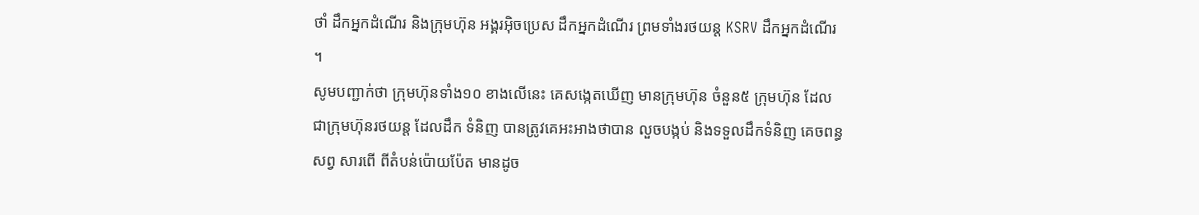ថាំ ដឹកអ្នកដំណើរ និងក្រុមហ៊ុន អង្គរអុិចប្រេស ដឹកអ្នកដំណើរ ព្រមទាំងរថយន្ត KSRV ដឹកអ្នកដំណើរ ។
សូមបញ្ជាក់ថា ក្រុមហ៊ុនទាំង១០ ខាងលើនេះ គេសង្កេតឃើញ មានក្រុមហ៊ុន ចំនួន៥ ក្រុមហ៊ុន ដែលជាក្រុមហ៊ុនរថយន្ត ដែលដឹក ទំនិញ បានត្រូវគេអះអាងថាបាន លួចបង្កប់ និងទទួលដឹកទំនិញ គេចពន្ធសព្វ សារពើ ពីតំបន់ប៉ោយប៉ែត មានដូច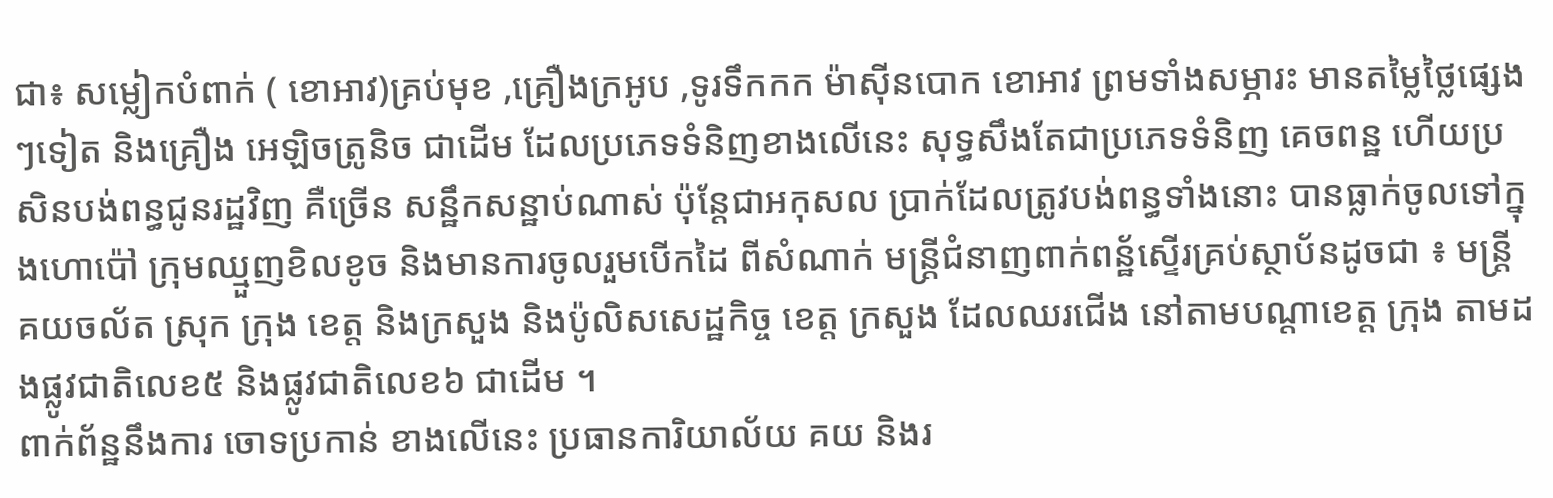ជា៖ សម្លៀកបំពាក់ ( ខោអាវ)គ្រប់មុខ ,គ្រឿងក្រអូប ,ទូរទឹកកក ម៉ាសុីនបោក ខោអាវ ព្រមទាំងសម្ភារះ មានតម្លៃថ្លៃផ្សេងៗទៀត និងគ្រឿង អេឡិចត្រូនិច ជាដើម ដែលប្រភេទទំនិញខាងលើនេះ សុទ្ធសឹងតែជាប្រភេទទំនិញ គេចពន្ឋ ហើយប្រសិនបង់ពន្ធជូនរដ្ឋវិញ គឺច្រើន សន្ឋឹកសន្ឋាប់ណាស់ ប៉ុន្តែជាអកុសល ប្រាក់ដែលត្រូវបង់ពន្ធទាំងនោះ បានធ្លាក់ចូលទៅក្នុងហោប៉ៅ ក្រុមឈ្មួញខិលខូច និងមានការចូលរួមបើកដៃ ពីសំណាក់ មន្ត្រីជំនាញពាក់ពន្ឋ័ស្ទើរគ្រប់ស្ថាប័នដូចជា ៖ មន្ត្រីគយចល័ត ស្រុក ក្រុង ខេត្ត និងក្រសួង និងប៉ូលិសសេដ្ឋកិច្ច ខេត្ត ក្រសួង ដែលឈរជើង នៅតាមបណ្តាខេត្ត ក្រុង តាមដងផ្លូវជាតិលេខ៥ និងផ្លូវជាតិលេខ៦ ជាដើម ។
ពាក់ព័ន្ឋនឹងការ ចោទប្រកាន់ ខាងលើនេះ ប្រធានការិយាល័យ គយ និងរ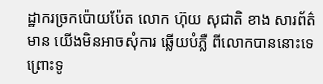ដ្ឋាករច្រកប៉ោយប៉ែត លោក ហ៊ុយ សុជាតិ ខាង សារព័ត៌មាន យើងមិនអាចសុំការ ឆ្លើយបំភ្លឺ ពីលោកបាននោះទេ ព្រោះទូ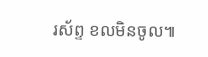រស័ព្ទ ខលមិនចូល៕